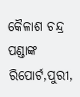କୈଳାଶ ଚନ୍ଦ୍ର ପଣ୍ଡାଙ୍କ ରିପୋର୍ଟ,ପୁରୀ,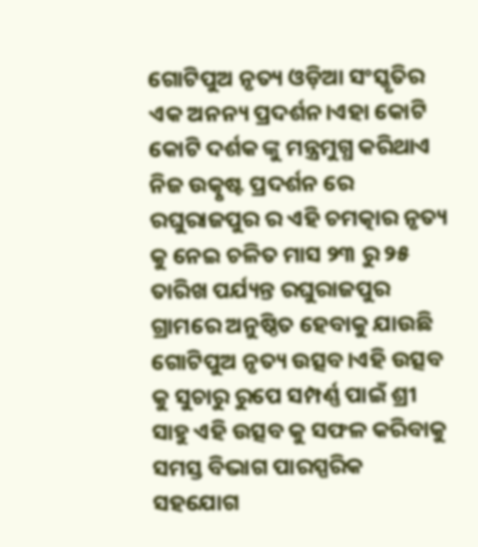ଗୋଟିପୁଅ ନୃତ୍ୟ ଓଡ଼ିଆ ସଂସ୍କୃତିର ଏକ ଅନନ୍ୟ ପ୍ରଦର୍ଶନ।ଏହା କୋଟି କୋଟି ଦର୍ଶକ ଙ୍କୁ ମନ୍ତ୍ରମୁଗ୍ଧ କରିଥାଏ ନିଜ ଉତ୍କୃଷ୍ଟ ପ୍ରଦର୍ଶନ ରେ ରଘୁରାଜପୁର ର ଏହି ଚମତ୍କାର ନୃତ୍ୟ କୁ ନେଇ ଚଳିତ ମାସ ୨୩ ରୁ ୨୫ ତାରିଖ ପର୍ଯ୍ୟନ୍ତ ରଘୁରାଜପୁର ଗ୍ରାମରେ ଅନୁଷ୍ଠିତ ହେବାକୁ ଯାଉଛି ଗୋଟିପୁଅ ନୃତ୍ୟ ଉତ୍ସବ।ଏହି ଉତ୍ସବ କୁ ସୁଚାରୁ ରୁପେ ସମ୍ପର୍ଣ୍ଣ ପାଇଁ ଶ୍ରୀ ସାହୁ ଏହି ଉତ୍ସବ କୁ ସଫଳ କରିବାକୁ ସମସ୍ତ ବିଭାଗ ପାରସ୍ପରିକ ସହଯୋଗ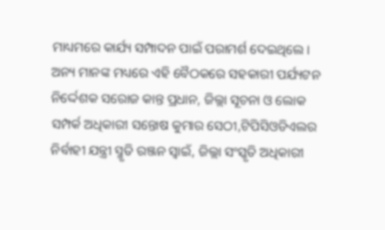ମାଧ୍ୟମରେ କାର୍ଯ୍ୟ ସମ୍ପାଦନ ପାଇଁ ପରାମର୍ଶ ଦେଇଥିଲେ।
ଅନ୍ୟ ମାନଙ୍କ ମଧ୍ୟରେ ଏହି ବୈଠକରେ ସହକାରୀ ପର୍ଯ୍ୟଟନ ନିର୍ଦ୍ଦେଶକ ସରୋଜ କାନ୍ତ ପ୍ରଧାନ, ଜିଲ୍ଲା ସୂଚନା ଓ ଲୋକ ସମ୍ପର୍କ ଅଧିକାରୀ ସନ୍ତୋଷ କୁମାର ସେଠୀ,ଟିପିସିଓଡିଏଲର ନିର୍ବାହୀ ଯନ୍ତ୍ରୀ ସ୍ମୃତି ରଞ୍ଜନ ସ୍ୱାଇଁ, ଜିଲ୍ଲା ସଂସ୍କୃତି ଅଧିକାରୀ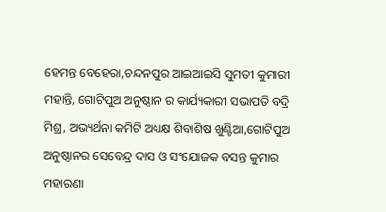ହେମନ୍ତ ବେହେରା,ଚନ୍ଦନପୁର ଆଇଆଇସି ସୁମତୀ କୁମାରୀ ମହାନ୍ତି, ଗୋଟିପୁଅ ଅନୁଷ୍ଠାନ ର କାର୍ଯ୍ୟକାରୀ ସଭାପତି ବଦ୍ରି ମିଶ୍ର, ଅଭ୍ୟର୍ଥନା କମିଟି ଅଧ୍ୟକ୍ଷ ଶିବାଶିଷ ଖୁଣ୍ଟିଆ,ଗୋଟିପୁଅ ଅନୁଷ୍ଠାନର ସେବେନ୍ଦ୍ର ଦାସ ଓ ସଂଯୋଜକ ବସନ୍ତ କୁମାର ମହାରଣା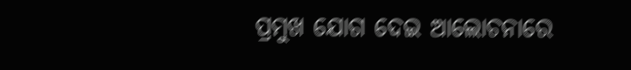ପ୍ରମୁଖ ଯୋଗ ଦେଇ ଆଲୋଚନାରେ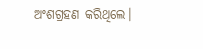ଅଂଶଗ୍ରହଣ କରିଥିଲେ।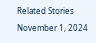Related Stories
November 1, 2024